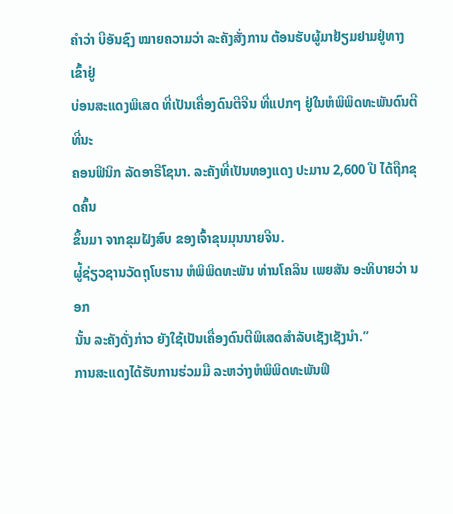ຄຳວ່າ ບີອັນຊົງ ໝາຍຄວາມວ່າ ລະຄັງສັ່ງການ ຕ້ອນຮັບຜູ້ມາຢ້ຽມຢາມຢູ່ທາງເຂົ້າຢູ່
ບ່ອນສະແດງພິເສດ ທີ່ເປັນເຄື່ອງດົນຕີຈີນ ທີ່ແປກໆ ຢູ່ໃນຫໍພິພິດທະພັນດົນຕີ ທີ່ນະ
ຄອນຟິນິກ ລັດອາຣີໂຊນາ. ລະຄັງທີ່ເປັນທອງແດງ ປະມານ 2,600 ປີ ໄດ້ຖືກຂຸດຄົ້ນ
ຂຶ້ນມາ ຈາກຂຸມຝັງສົບ ຂອງເຈົ້າຂຸນມຸນນາຍຈີນ.
ຜູ່້ຊ່ຽວຊານວັດຖຸໂບຮານ ຫໍພິພິດທະພັນ ທ່ານໂຄລິນ ເພຍສັນ ອະທິບາຍວ່າ ນອກ
ນັ້ນ ລະຄັງດັ່ງກ່າວ ຍັງໃຊ້ເປັນເຄື່ອງດົນຕີພິເສດສຳລັບເຊັງເຊັງນຳ.”
ການສະແດງໄດ້ຮັບການຮ່ວມມື ລະຫວ່າງຫໍພິພິດທະພັນຟິ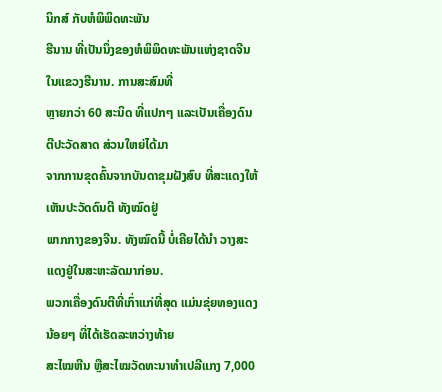ນິກສ໌ ກັບຫໍພິພິດທະພັນ
ຮີນານ ທີ່ເປັນນຶ່ງຂອງຫໍພິພິດທະພັນແຫ່ງຊາດຈີນ ໃນແຂວງຮີນານ. ການສະສົມທີ່
ຫຼາຍກວ່າ 60 ສະນິດ ທີ່ແປກໆ ແລະເປັນເຄື່ອງດົນຕີປະວັດສາດ ສ່ວນໃຫຍ່ໄດ້ມາ
ຈາກການຂຸດຄົ້ນຈາກບັນດາຂຸມຝັງສົບ ທີ່ສະແດງໃຫ້ເຫັນປະວັດດົນຕີ ທັງໝົດຢູ່
ພາກກາງຂອງຈີນ. ທັງໝົດນີ້ ບໍ່ເຄີຍໄດ້ນຳ ວາງສະແດງຢູ່ໃນສະຫະລັດມາກ່ອນ.
ພວກເຄື່ອງດົນຕີທີ່ເກົ່າແກ່ທີ່ສຸດ ແມ່ນຂຸ່ຍທອງແດງນ້ອຍໆ ທີ່ໄດ້ເຮັດລະຫວ່າງທ້າຍ
ສະໄໝຫີນ ຫຼືສະໄໝວັດທະນາທຳເປລີແກງ 7,000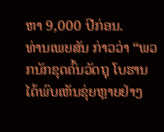ຫາ 9,000 ປີກ່ອນ.
ທ່ານເພຍສັນ ກ່າວວ່າ “ພວກນັກຂຸດຄົ້ນວັດຖຸ ໂບຮານໄດ້ພົບເຫັນຂຸ່ຍຫຼາຍຢ່າງ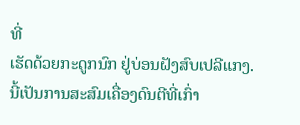ທີ່
ເຮັດດ້ວຍກະດູກນົກ ຢູ່ບ່ອນຝັງສົບເປລີແກງ. ນີ້ເປັນການສະສົມເຄື່ອງດົນຕີທີ່ເກົ່າ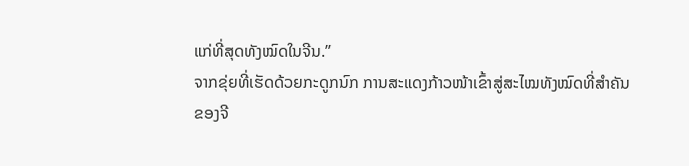ແກ່ທີ່ສຸດທັງໝົດໃນຈີນ.”
ຈາກຂຸ່ຍທີ່ເຮັດດ້ວຍກະດູກນົກ ການສະແດງກ້າວໜ້າເຂົ້າສູ່ສະໄໝທັງໝົດທີ່ສຳຄັນ
ຂອງຈີ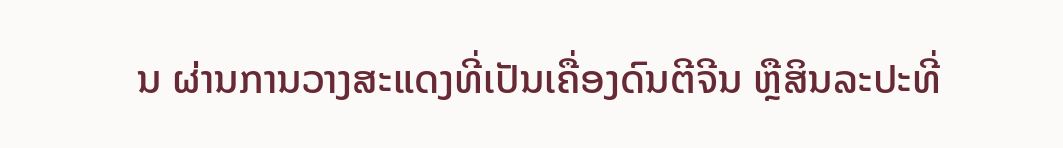ນ ຜ່ານການວາງສະແດງທີ່ເປັນເຄື່ອງດົນຕີຈີນ ຫຼືສິນລະປະທີ່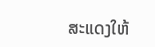ສະແດງໃຫ້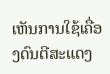ເຫັນການໃຊ້ເຄື່ອງດົນຕີສະແດງ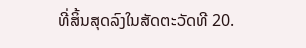ທີ່ສິ້ນສຸດລົງໃນສັດຕະວັດທີ 20.